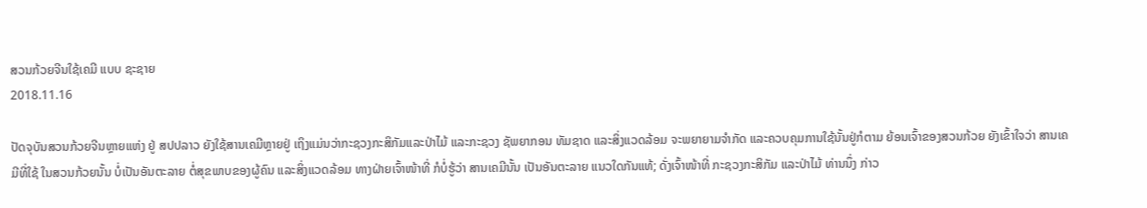ສວນກ້ວຍຈີນໃຊ້ເຄມີ ແບບ ຊະຊາຍ
2018.11.16

ປັດຈຸບັນສວນກ້ວຍຈີນຫຼາຍແຫ່ງ ຢູ່ ສປປລາວ ຍັງໃຊ້ສານເຄມີຫຼາຍຢູ່ ເຖິງແມ່ນວ່າກະຊວງກະສິກັມແລະປ່າໄມ້ ແລະກະຊວງ ຊັພຍາກອນ ທັມຊາດ ແລະສິ່ງແວດລ້ອມ ຈະພຍາຍາມຈໍາກັດ ແລະຄວບຄຸມການໃຊ້ນັ້ນຢູ່ກໍຕາມ ຍ້ອນເຈົ້າຂອງສວນກ້ວຍ ຍັງເຂົ້າໃຈວ່າ ສານເຄມີທີ່ໃຊ້ ໃນສວນກ້ວຍນັ້ນ ບໍ່ເປັນອັນຕະລາຍ ຕໍ່ສຸຂພາບຂອງຜູ້ຄົນ ແລະສິ່ງແວດລ້ອມ ທາງຝ່າຍເຈົ້າໜ້າທີ່ ກໍບໍ່ຮູ້ວ່າ ສານເຄມີນັ້ນ ເປັນອັນຕະລາຍ ແນວໃດກັນແທ້; ດັ່ງເຈົ້າໜ້າທີ່ ກະຊວງກະສິກັມ ແລະປ່າໄມ້ ທ່ານນຶ່ງ ກ່າວ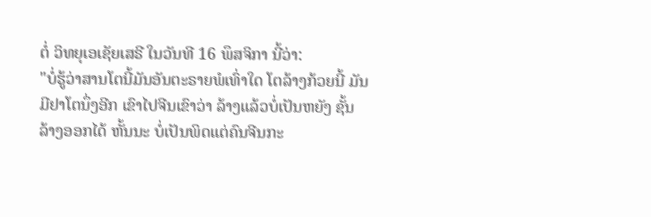ຕໍ່ ວິທຍຸເອເຊັຍເສຣີ ໃນວັນທີ 16 ພຶສຈິກາ ນີ້ວ່າ:
"ບໍ່ຮູ້ວ່າສານໂຕນີ້ມັນອັນຕະຣາຍພໍເທົ່າໃດ ໂຕລ້າງກ້ວຍນີ້ ມັນມີຢາໂຕນຶ່ງອີກ ເຂົາໄປຈີນເຂົາວ່າ ລ້າງແລ້ວບໍ່ເປັນຫຍັງ ຊັ້ນລ້າງອອກໄດ້ ຫັ້ນນະ ບໍ່ເປັນພິດແຕ່ຄົນຈີນກະ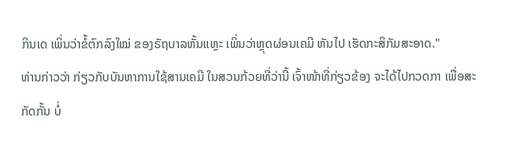ກິນເດ ເພິ່ນວ່າຂໍ້ຕົກລົງໃໝ່ ຂອງຣັຖບາລຫັ້ນແຫຼະ ເພິ່ນວ່າຫຼຸດຜ່ອນເຄມີ ຫັນໄປ ເຮັດກະສິກັມສະອາດ."
ທ່ານກ່າວວ່າ ກ່ຽວກັບບັນຫາການໃຊ້ສານເຄມີ ໃນສວນກ້ວຍທີ່ວ່ານີ້ ເຈົ້າໜ້າທີ່ກ່ຽວຂ້ອງ ຈະໄດ້ໄປກວດກາ ເພື່ອສະກັດກັ້ນ ບໍ່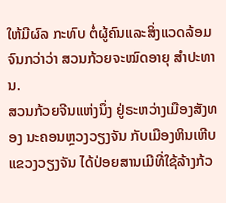ໃຫ້ມີຜົລ ກະທົບ ຕໍ່ຜູ້ຄົນແລະສິ່ງແວດລ້ອມ ຈົນກວ່າວ່າ ສວນກ້ວຍຈະໝົດອາຍຸ ສໍາປະທານ.
ສວນກ້ວຍຈີນແຫ່ງນຶ່ງ ຢູ່ຣະຫວ່າງເມືອງສັງທອງ ນະຄອນຫຼວງວຽງຈັນ ກັບເມືອງຫິນເຫີບ ແຂວງວຽງຈັນ ໄດ້ປ່ອຍສານເມີທີ່ໃຊ້ລ້າງກ້ວ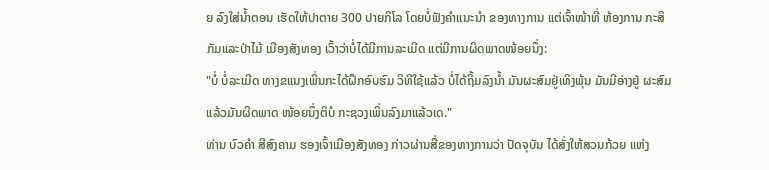ຍ ລົງໃສ່ນໍ້າຕອນ ເຮັດໃຫ້ປາຕາຍ 300 ປາຍກິໂລ ໂດຍບໍ່ຟັງຄໍາແນະນໍາ ຂອງທາງການ ແຕ່ເຈົ້າໜ້າທີ່ ຫ້ອງການ ກະສິກັມແລະປ່າໄມ້ ເມືອງສັງທອງ ເວົ້າວ່າບໍ່ໄດ້ມີການລະເມີດ ແຕ່ມີການຜິດພາດໜ້ອຍນຶ່ງ:
"ບໍ່ ບໍ່ລະເມີດ ທາງຂແນງເພິ່ນກະໄດ້ຝຶກອົບຮົມ ວິທີໃຊ້ແລ້ວ ບໍ່ໄດ້ຖິ້ມລົງນໍ້າ ມັນຜະສົມຢູ່ເທິງພຸ້ນ ມັນມີອ່າງຢູ່ ຜະສົມແລ້ວມັນຜິດພາດ ໜ້ອຍນຶ່ງຕິບໍ ກະຊວງເພິ່ນລົງມາແລ້ວເດ."
ທ່ານ ບົວຄໍາ ສີສົງຄາມ ຮອງເຈົ້າເມືອງສັງທອງ ກ່າວຜ່ານສື່ຂອງທາງການວ່າ ປັດຈຸບັນ ໄດ້ສັ່ງໃຫ້ສວນກ້ວຍ ແຫ່ງ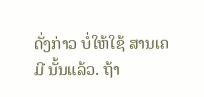ດັ່ງກ່າວ ບໍ່ໃຫ້ໃຊ້ ສານເຄມີ ນັ້ນແລ້ວ. ຖ້າ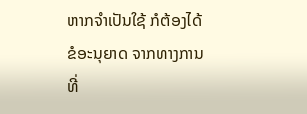ຫາກຈໍາເປັນໃຊ້ ກໍຕ້ອງໄດ້ຂໍອະນຸຍາດ ຈາກທາງການທີ່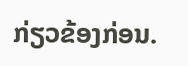ກ່ຽວຂ້ອງກ່ອນ.